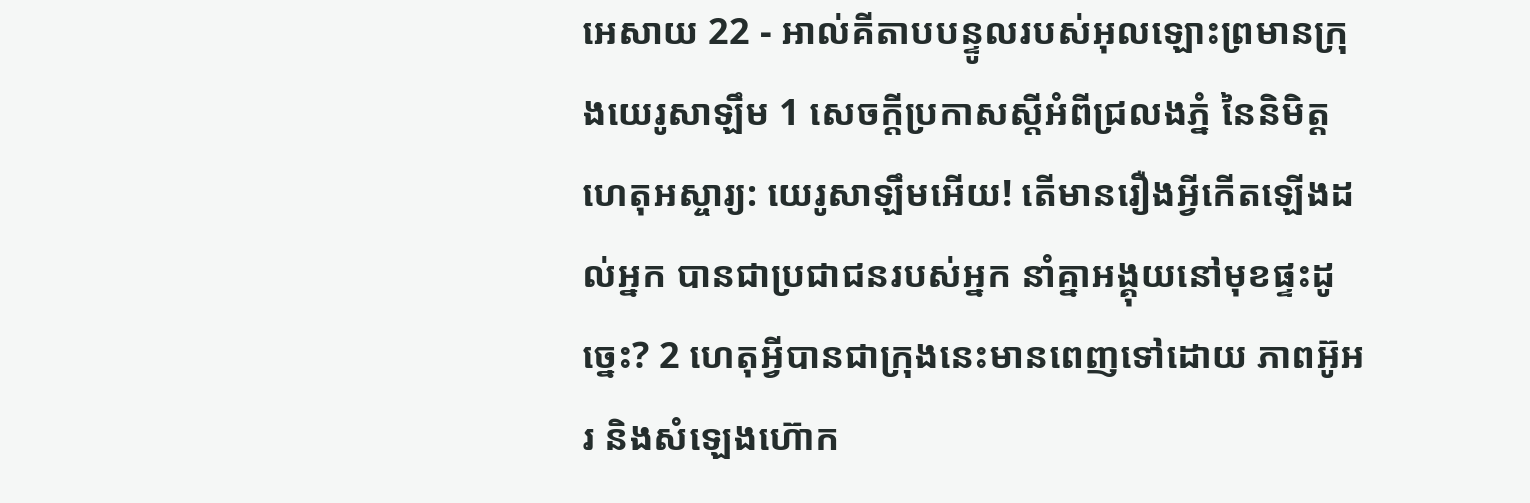អេសាយ 22 - អាល់គីតាបបន្ទូលរបស់អុលឡោះព្រមានក្រុងយេរូសាឡឹម 1 សេចក្ដីប្រកាសស្តីអំពីជ្រលងភ្នំ នៃនិមិត្តហេតុអស្ចារ្យ: យេរូសាឡឹមអើយ! តើមានរឿងអ្វីកើតឡើងដល់អ្នក បានជាប្រជាជនរបស់អ្នក នាំគ្នាអង្គុយនៅមុខផ្ទះដូច្នេះ? 2 ហេតុអ្វីបានជាក្រុងនេះមានពេញទៅដោយ ភាពអ៊ូអរ និងសំឡេងហ៊ោក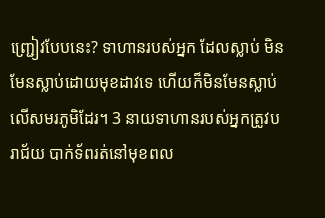ញ្ជ្រៀវបែបនេះ? ទាហានរបស់អ្នក ដែលស្លាប់ មិនមែនស្លាប់ដោយមុខដាវទេ ហើយក៏មិនមែនស្លាប់លើសមរភូមិដែរ។ 3 នាយទាហានរបស់អ្នកត្រូវបរាជ័យ បាក់ទ័ពរត់នៅមុខពល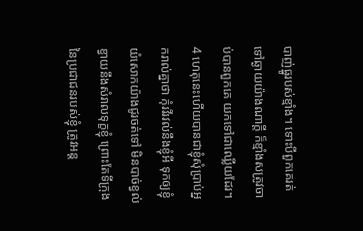បាញ់ធ្នូរបស់ខ្មាំង។ ទោះបីពួកគេរត់ទៅឆ្ងាយយ៉ាងណាក្ដី ក៏ខ្មាំងសត្រូវចាប់បានពួកគេ យកទៅជាឈ្លើយដែរ។ 4 ហេតុនេះហើយបានជាខ្ញុំសុំប្រាប់អ្នករាល់គ្នាថា កុំរវីរវល់នឹងខ្ញុំអី ទុកឲ្យខ្ញុំយំសោកយ៉ាងជូរចត់ទៅ មិនបាច់ខ្វល់ខ្វាយនឹងសំរាលទុក្ខខ្ញុំ ព្រោះតែទីក្រុងនៃប្រជាជនរបស់ខ្ញុំ ត្រូវអន្ត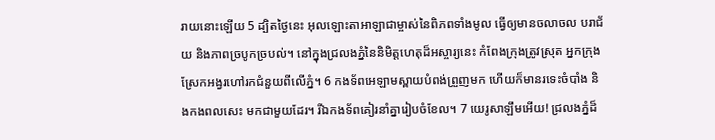រាយនោះឡើយ 5 ដ្បិតថ្ងៃនេះ អុលឡោះតាអាឡាជាម្ចាស់នៃពិភពទាំងមូល ធ្វើឲ្យមានចលាចល បរាជ័យ និងភាពច្របូកច្របល់។ នៅក្នុងជ្រលងភ្នំនៃនិមិត្តហេតុដ៏អស្ចារ្យនេះ កំពែងក្រុងត្រូវស្រុត អ្នកក្រុងស្រែកអង្វរហៅរកជំនួយពីលើភ្នំ។ 6 កងទ័ពអេឡាមស្ពាយបំពង់ព្រួញមក ហើយក៏មានរទេះចំបាំង និងកងពលសេះ មកជាមួយដែរ។ រីឯកងទ័ពគៀរនាំគ្នារៀបចំខែល។ 7 យេរូសាឡឹមអើយ! ជ្រលងភ្នំដ៏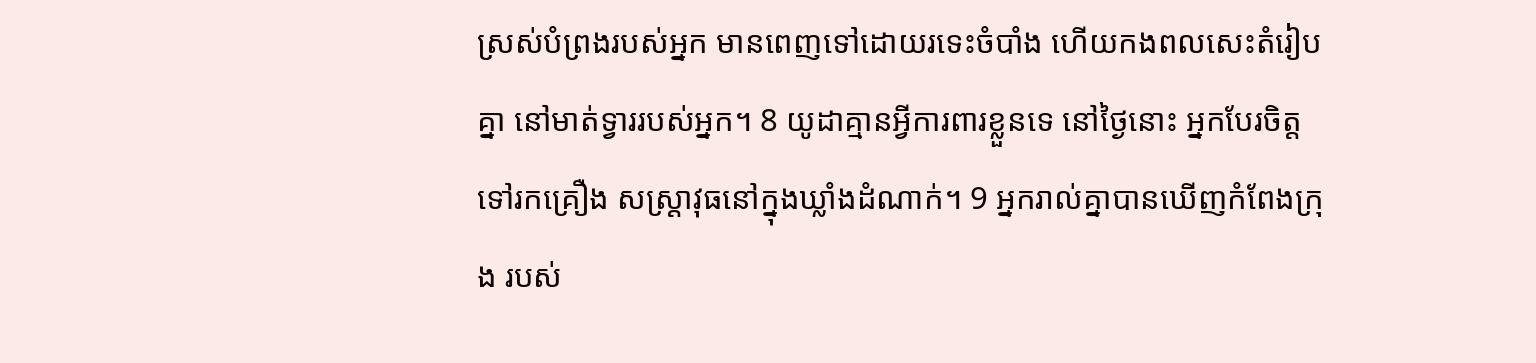ស្រស់បំព្រងរបស់អ្នក មានពេញទៅដោយរទេះចំបាំង ហើយកងពលសេះតំរៀបគ្នា នៅមាត់ទ្វាររបស់អ្នក។ 8 យូដាគ្មានអ្វីការពារខ្លួនទេ នៅថ្ងៃនោះ អ្នកបែរចិត្តទៅរកគ្រឿង សស្ត្រាវុធនៅក្នុងឃ្លាំងដំណាក់។ 9 អ្នករាល់គ្នាបានឃើញកំពែងក្រុង របស់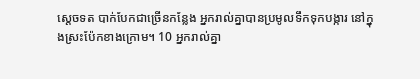ស្តេចទត បាក់បែកជាច្រើនកន្លែង អ្នករាល់គ្នាបានប្រមូលទឹកទុកបង្ការ នៅក្នុងស្រះប៉ែកខាងក្រោម។ 10 អ្នករាល់គ្នា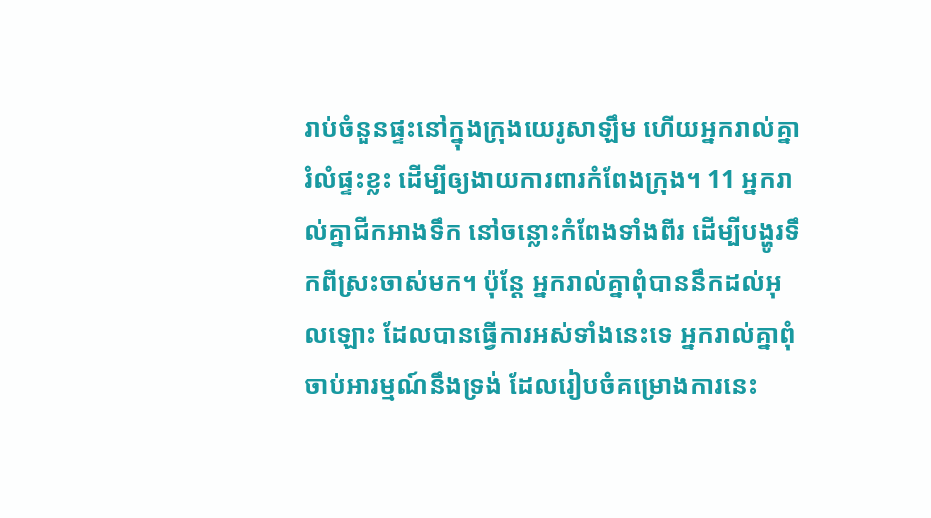រាប់ចំនួនផ្ទះនៅក្នុងក្រុងយេរូសាឡឹម ហើយអ្នករាល់គ្នារំលំផ្ទះខ្លះ ដើម្បីឲ្យងាយការពារកំពែងក្រុង។ 11 អ្នករាល់គ្នាជីកអាងទឹក នៅចន្លោះកំពែងទាំងពីរ ដើម្បីបង្ហូរទឹកពីស្រះចាស់មក។ ប៉ុន្តែ អ្នករាល់គ្នាពុំបាននឹកដល់អុលឡោះ ដែលបានធ្វើការអស់ទាំងនេះទេ អ្នករាល់គ្នាពុំចាប់អារម្មណ៍នឹងទ្រង់ ដែលរៀបចំគម្រោងការនេះ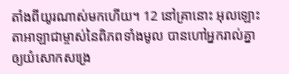តាំងពីយូរណាស់មកហើយ។ 12 នៅគ្រានោះ អុលឡោះតាអាឡាជាម្ចាស់នៃពិភពទាំងមូល បានហៅអ្នករាល់គ្នាឲ្យយំសោកសង្រេ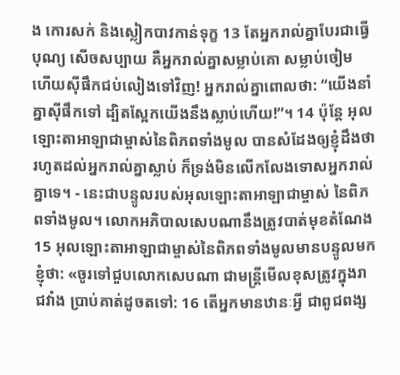ង កោរសក់ និងស្លៀកបាវកាន់ទុក្ខ 13 តែអ្នករាល់គ្នាបែរជាធ្វើបុណ្យ សើចសប្បាយ គឺអ្នករាល់គ្នាសម្លាប់គោ សម្លាប់ចៀម ហើយស៊ីផឹកជប់លៀងទៅវិញ! អ្នករាល់គ្នាពោលថា: “យើងនាំគ្នាស៊ីផឹកទៅ ដ្បិតស្អែកយើងនឹងស្លាប់ហើយ!”។ 14 ប៉ុន្តែ អុលឡោះតាអាឡាជាម្ចាស់នៃពិភពទាំងមូល បានសំដែងឲ្យខ្ញុំដឹងថា រហូតដល់អ្នករាល់គ្នាស្លាប់ ក៏ទ្រង់មិនលើកលែងទោសអ្នករាល់គ្នាទេ។ - នេះជាបន្ទូលរបស់អុលឡោះតាអាឡាជាម្ចាស់ នៃពិភពទាំងមូល។ លោកអភិបាលសេបណានឹងត្រូវបាត់មុខតំណែង 15 អុលឡោះតាអាឡាជាម្ចាស់នៃពិភពទាំងមូលមានបន្ទូលមកខ្ញុំថា: «ចូរទៅជួបលោកសេបណា ជាមន្ត្រីមើលខុសត្រូវក្នុងរាជវាំង ប្រាប់គាត់ដូចតទៅ: 16 តើអ្នកមានឋានៈអ្វី ជាពូជពង្ស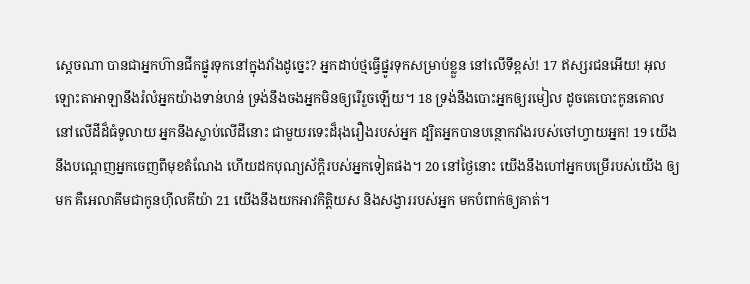ស្ដេចណា បានជាអ្នកហ៊ានជីកផ្នូរទុកនៅក្នុងវាំងដូច្នេះ? អ្នកដាប់ថ្មធ្វើផ្នូរទុកសម្រាប់ខ្លួន នៅលើទីខ្ពស់! 17 ឥស្សរជនអើយ! អុលឡោះតាអាឡានឹងរំលំអ្នកយ៉ាងទាន់ហន់ ទ្រង់នឹងចងអ្នកមិនឲ្យរើរួចឡើយ។ 18 ទ្រង់នឹងបោះអ្នកឲ្យរមៀល ដូចគេបោះកូនគោលនៅលើដីដ៏ធំទូលាយ អ្នកនឹងស្លាប់លើដីនោះ ជាមួយរទេះដ៏រុងរឿងរបស់អ្នក ដ្បិតអ្នកបានបន្ថោកវាំងរបស់ចៅហ្វាយអ្នក! 19 យើងនឹងបណ្ដេញអ្នកចេញពីមុខតំណែង ហើយដកបុណ្យស័ក្ដិរបស់អ្នកទៀតផង។ 20 នៅថ្ងៃនោះ យើងនឹងហៅអ្នកបម្រើរបស់យើង ឲ្យមក គឺអេលាគីមជាកូនហ៊ីលគីយ៉ា 21 យើងនឹងយកអាវកិត្តិយស និងសង្វាររបស់អ្នក មកបំពាក់ឲ្យគាត់។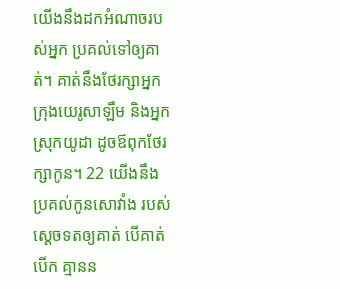យើងនឹងដកអំណាចរបស់អ្នក ប្រគល់ទៅឲ្យគាត់។ គាត់នឹងថែរក្សាអ្នកក្រុងយេរូសាឡឹម និងអ្នកស្រុកយូដា ដូចឪពុកថែរក្សាកូន។ 22 យើងនឹងប្រគល់កូនសោវាំង របស់ស្ដេចទតឲ្យគាត់ បើគាត់បើក គ្មានន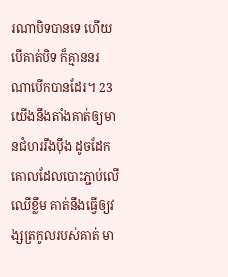រណាបិទបានទេ ហើយបើគាត់បិទ ក៏គ្មាននរណាបើកបានដែរ។ 23 យើងនឹងតាំងគាត់ឲ្យមានជំហររឹងប៉ឹង ដូចដែកគោលដែលបោះភ្ជាប់លើឈើខ្លឹម គាត់នឹងធ្វើឲ្យវង្សត្រកូលរបស់គាត់ មា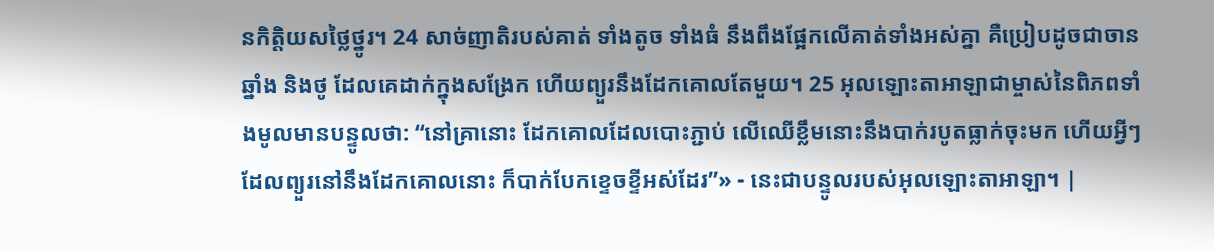នកិត្តិយសថ្លៃថ្នូរ។ 24 សាច់ញាតិរបស់គាត់ ទាំងតូច ទាំងធំ នឹងពឹងផ្អែកលើគាត់ទាំងអស់គ្នា គឺប្រៀបដូចជាចាន ឆ្នាំង និងថូ ដែលគេដាក់ក្នុងសង្រែក ហើយព្យួរនឹងដែកគោលតែមួយ។ 25 អុលឡោះតាអាឡាជាម្ចាស់នៃពិភពទាំងមូលមានបន្ទូលថា: “នៅគ្រានោះ ដែកគោលដែលបោះភ្ជាប់ លើឈើខ្លឹមនោះនឹងបាក់របូតធ្លាក់ចុះមក ហើយអ្វីៗដែលព្យួរនៅនឹងដែកគោលនោះ ក៏បាក់បែកខ្ទេចខ្ទីអស់ដែរ”» - នេះជាបន្ទូលរបស់អុលឡោះតាអាឡា។ |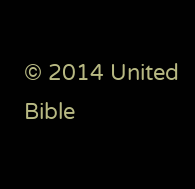© 2014 United Bible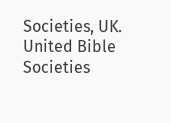Societies, UK.
United Bible Societies